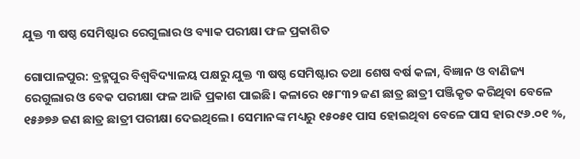ଯୁକ୍ତ ୩ ଷଷ୍ଠ ସେମିଷ୍ଟାର ରେଗୁଲାର ଓ ବ୍ୟାକ ପରୀକ୍ଷା ଫଳ ପ୍ରକାଶିତ

ଗୋପାଳପୁର: ବ୍ରହ୍ମପୁର ବିଶ୍ଵବିଦ୍ୟାଳୟ ପକ୍ଷରୁ ଯୁକ୍ତ ୩ ଷଷ୍ଠ ସେମିଷ୍ଟାର ତଥା ଶେଷ ବର୍ଷ କଳା, ବିଜ୍ଞାନ ଓ ବାଣିଜ୍ୟ ରେଗୁଲାର ଓ ବେକ ପରୀକ୍ଷା ଫଳ ଆଜି ପ୍ରକାଶ ପାଇଛି। କଳାରେ ୧୫୮୩୨ ଜଣ ଛାତ୍ର ଛାତ୍ରୀ ପଞ୍ଜିକୃତ କରିଥିବା ବେଳେ ୧୫୬୭୬ ଜଣ ଛାତ୍ର ଛାତ୍ରୀ ପରୀକ୍ଷା ଦେଇଥିଲେ। ସେମାନଙ୍କ ମଧ୍ୟରୁ ୧୫୦୫୧ ପାସ ହୋଇଥିବା ବେଳେ ପାସ ହାର ୯୬.୦୧ %,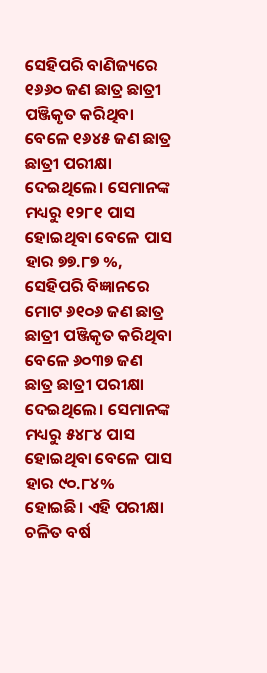ସେହିପରି ବାଣିଜ୍ୟରେ ୧୬୬୦ ଜଣ ଛାତ୍ର ଛାତ୍ରୀ ପଞ୍ଜିକୃତ କରିଥିବା ବେଳେ ୧୬୪୫ ଜଣ ଛାତ୍ର ଛାତ୍ରୀ ପରୀକ୍ଷା ଦେଇଥିଲେ। ସେମାନଙ୍କ ମଧ୍ୟରୁ ୧୨୮୧ ପାସ ହୋଇଥିବା ବେଳେ ପାସ ହାର ୭୭.୮୭ %, ସେହିପରି ବିଜ୍ଞାନରେ ମୋଟ ୬୧୦୬ ଜଣ ଛାତ୍ର ଛାତ୍ରୀ ପଞ୍ଜିକୃତ କରିଥିବା ବେଳେ ୬୦୩୭ ଜଣ ଛାତ୍ର ଛାତ୍ରୀ ପରୀକ୍ଷା ଦେଇଥିଲେ। ସେମାନଙ୍କ ମଧ୍ୟରୁ ୫୪୮୪ ପାସ ହୋଇଥିବା ବେଳେ ପାସ ହାର ୯୦.୮୪% ହୋଇଛି। ଏହି ପରୀକ୍ଷା ଚଳିତ ବର୍ଷ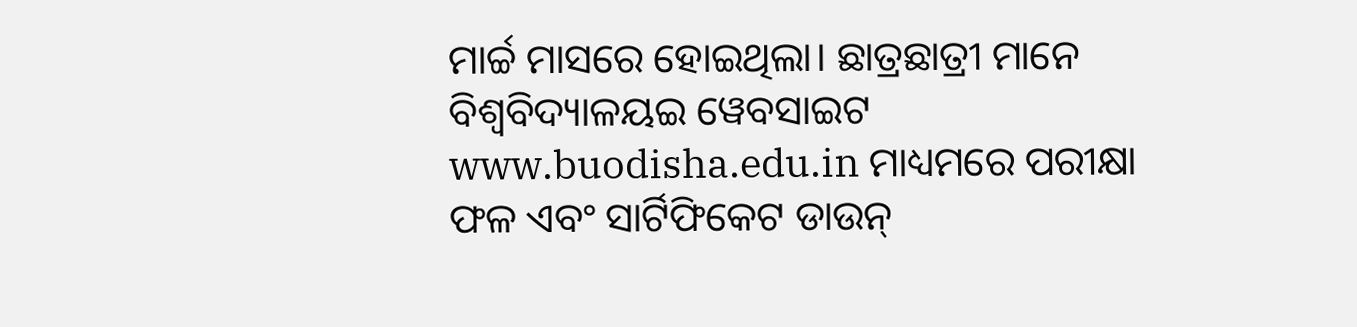ମାର୍ଚ୍ଚ ମାସରେ ହୋଇଥିଲା। ଛାତ୍ରଛାତ୍ରୀ ମାନେ ବିଶ୍ଵବିଦ୍ୟାଳୟଇ ୱେବସାଇଟ www.buodisha.edu.in ମାଧ୍ୟମରେ ପରୀକ୍ଷା ଫଳ ଏବଂ ସାର୍ଟିଫିକେଟ ଡାଉନ୍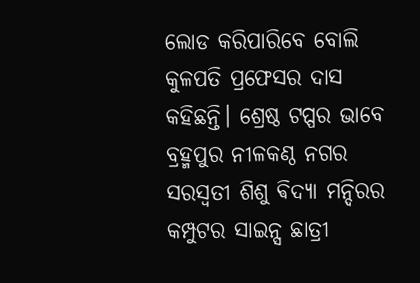ଲୋଡ କରିପାରିବେ ବୋଲି କୁଳପତି ପ୍ରଫେସର ଦାସ କହିଛନ୍ତି। ଶ୍ରେଷ୍ଠ ଟପ୍ପର ଭାବେ ବ୍ରହ୍ମପୁର ନୀଳକଣ୍ଠ ନଗର ସରସ୍ବତୀ ଶିଶୁ ଵିଦ୍ୟା ମନ୍ଦିରର କମ୍ପୁଟର ସାଇନ୍ସ ଛାତ୍ରୀ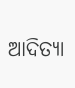ଆଦିତ୍ୟା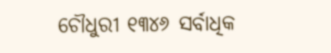ଚୌଧୁରୀ ୧୩୪୬ ସର୍ବାଧିକ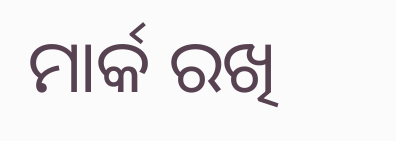ମାର୍କ ରଖି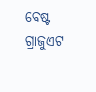ବେଷ୍ଟ ଗ୍ରାଜୁଏଟ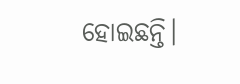ହୋଇଛନ୍ତି।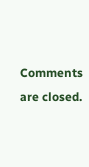Comments are closed.